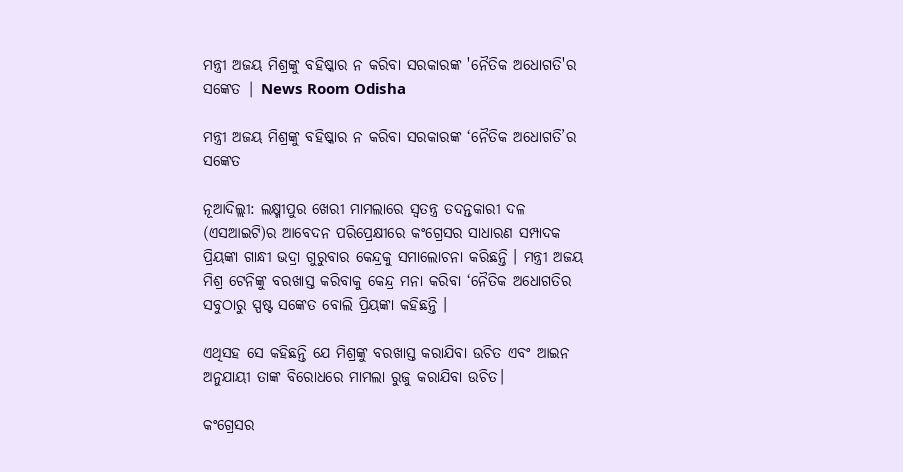ମନ୍ତ୍ରୀ ଅଜୟ ମିଶ୍ରଙ୍କୁ ବହିଷ୍କାର ନ କରିବା ସରକାରଙ୍କ 'ନୈତିକ ଅଧୋଗତି'ର ସଙ୍କେତ | News Room Odisha

ମନ୍ତ୍ରୀ ଅଜୟ ମିଶ୍ରଙ୍କୁ ବହିଷ୍କାର ନ କରିବା ସରକାରଙ୍କ ‘ନୈତିକ ଅଧୋଗତି’ର ସଙ୍କେତ

ନୂଆଦିଲ୍ଲୀ: ଲକ୍ଷ୍ମୀପୁର ଖେରୀ ମାମଲାରେ ସ୍ୱତନ୍ତ୍ର ତଦନ୍ତକାରୀ ଦଳ (ଏସଆଇଟି)ର ଆବେଦନ ପରିପ୍ରେକ୍ଷୀରେ କଂଗ୍ରେସର ସାଧାରଣ ସମ୍ପାଦକ ପ୍ରିୟଙ୍କା ଗାନ୍ଧୀ ଭଦ୍ରା ଗୁରୁବାର କେନ୍ଦ୍ରକୁ ସମାଲୋଚନା କରିଛନ୍ତି । ମନ୍ତ୍ରୀ ଅଜୟ ମିଶ୍ର ଟେନିଙ୍କୁ ବରଖାସ୍ତ କରିବାକୁ କେନ୍ଦ୍ର ମନା କରିବା ‘ନୈତିକ ଅଧୋଗତିର ସବୁଠାରୁ ସ୍ପଷ୍ଟ ସଙ୍କେତ ବୋଲି ପ୍ରିୟଙ୍କା କହିଛନ୍ତି ।

ଏଥିସହ ସେ କହିଛନ୍ତି ଯେ ମିଶ୍ରଙ୍କୁ ବରଖାସ୍ତ କରାଯିବା ଉଚିତ ଏବଂ ଆଇନ ଅନୁଯାୟୀ ତାଙ୍କ ବିରୋଧରେ ମାମଲା ରୁଜୁ କରାଯିବା ଉଚିତ।

କଂଗ୍ରେସର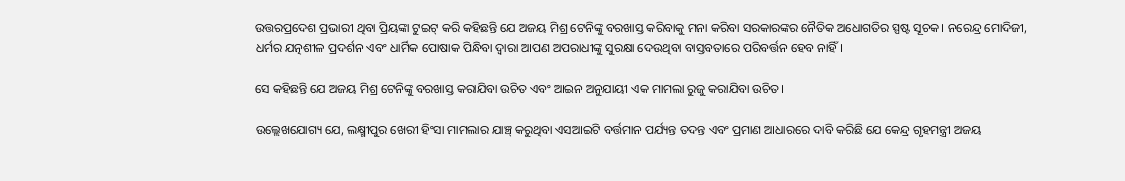ଉତ୍ତରପ୍ରଦେଶ ପ୍ରଭାରୀ ଥିବା ପ୍ରିୟଙ୍କା ଟୁଇଟ୍ କରି କହିଛନ୍ତି ଯେ ଅଜୟ ମିଶ୍ର ଟେନିଙ୍କୁ ବରଖାସ୍ତ କରିବାକୁ ମନା କରିବା ସରକାରଙ୍କର ନୈତିକ ଅଧୋଗତିର ସ୍ପଷ୍ଟ ସୂଚକ। ନରେନ୍ଦ୍ର ମୋଦିଜୀ, ଧର୍ମର ଯତ୍ନଶୀଳ ପ୍ରଦର୍ଶନ ଏବଂ ଧାର୍ମିକ ପୋଷାକ ପିନ୍ଧିବା ଦ୍ୱାରା ଆପଣ ଅପରାଧୀଙ୍କୁ ସୁରକ୍ଷା ଦେଉଥିବା ବାସ୍ତବତାରେ ପରିବର୍ତ୍ତନ ହେବ ନାହିଁ।

ସେ କହିଛନ୍ତି ଯେ ଅଜୟ ମିଶ୍ର ଟେନିଙ୍କୁ ବରଖାସ୍ତ କରାଯିବା ଉଚିତ ଏବଂ ଆଇନ ଅନୁଯାୟୀ ଏକ ମାମଲା ରୁଜୁ କରାଯିବା ଉଚିତ।

ଉଲ୍ଲେଖଯୋଗ୍ୟ ଯେ, ଲକ୍ଷ୍ମୀପୁର ଖେରୀ ହିଂସା ମାମଲାର ଯାଞ୍ଚ୍ କରୁଥିବା ଏସଆଇଟି ବର୍ତ୍ତମାନ ପର୍ଯ୍ୟନ୍ତ ତଦନ୍ତ ଏବଂ ପ୍ରମାଣ ଆଧାରରେ ଦାବି କରିଛି ଯେ କେନ୍ଦ୍ର ଗୃହମନ୍ତ୍ରୀ ଅଜୟ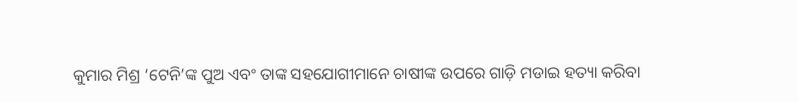କୁମାର ମିଶ୍ର ‘ଟେନି’ଙ୍କ ପୁଅ ଏବଂ ତାଙ୍କ ସହଯୋଗୀମାନେ ଚାଷୀଙ୍କ ଉପରେ ଗାଡ଼ି ମଡାଇ ହତ୍ୟା କରିବା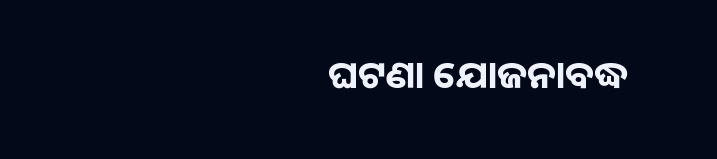ଘଟଣା ଯୋଜନାବଦ୍ଧ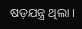ଷଡ଼ଯନ୍ତ୍ର ଥିଲା ।